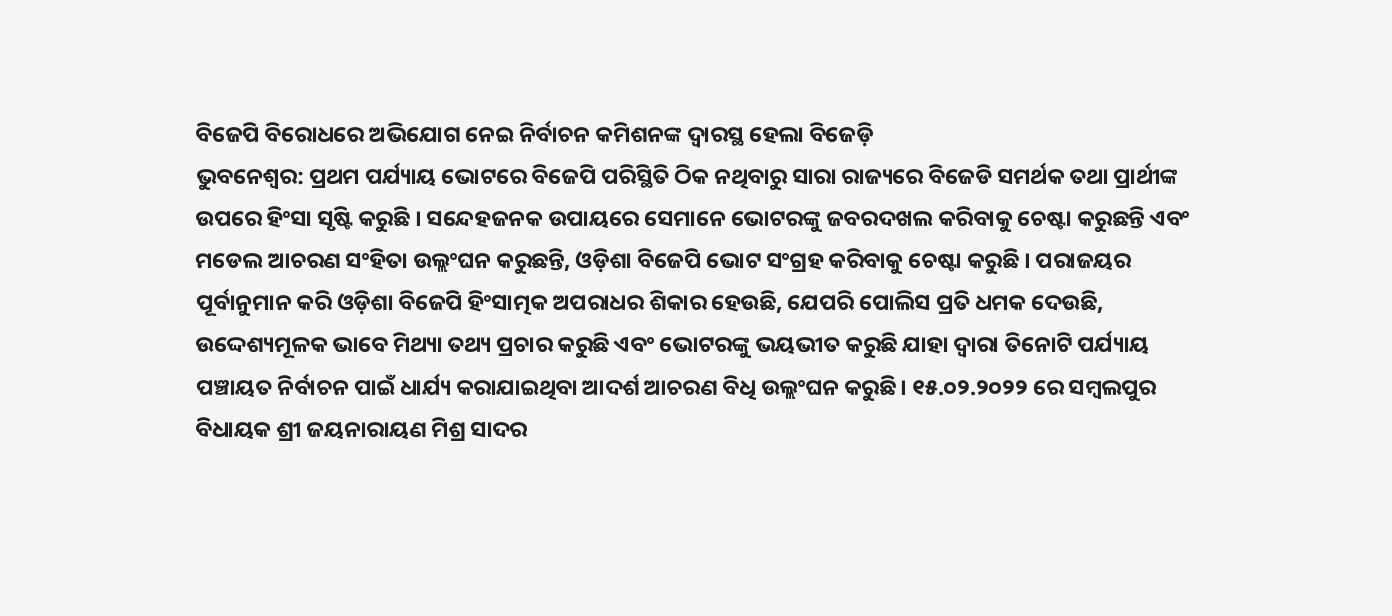ବିଜେପି ବିରୋଧରେ ଅଭିଯୋଗ ନେଇ ନିର୍ବାଚନ କମିଶନଙ୍କ ଦ୍ୱାରସ୍ଥ ହେଲା ବିଜେଡ଼ି
ଭୁବନେଶ୍ୱର: ପ୍ରଥମ ପର୍ଯ୍ୟାୟ ଭୋଟରେ ବିଜେପି ପରିସ୍ଥିତି ଠିକ ନଥିବାରୁ ସାରା ରାଜ୍ୟରେ ବିଜେଡି ସମର୍ଥକ ତଥା ପ୍ରାର୍ଥୀଙ୍କ ଉପରେ ହିଂସା ସୃଷ୍ଟି କରୁଛି । ସନ୍ଦେହଜନକ ଉପାୟରେ ସେମାନେ ଭୋଟରଙ୍କୁ ଜବରଦଖଲ କରିବାକୁ ଚେଷ୍ଟା କରୁଛନ୍ତି ଏବଂ ମଡେଲ ଆଚରଣ ସଂହିତା ଉଲ୍ଲଂଘନ କରୁଛନ୍ତି, ଓଡ଼ିଶା ବିଜେପି ଭୋଟ ସଂଗ୍ରହ କରିବାକୁ ଚେଷ୍ଟା କରୁଛି । ପରାଜୟର ପୂର୍ବାନୁମାନ କରି ଓଡ଼ିଶା ବିଜେପି ହିଂସାତ୍ମକ ଅପରାଧର ଶିକାର ହେଉଛି, ଯେପରି ପୋଲିସ ପ୍ରତି ଧମକ ଦେଉଛି, ଉଦ୍ଦେଶ୍ୟମୂଳକ ଭାବେ ମିଥ୍ୟା ତଥ୍ୟ ପ୍ରଚାର କରୁଛି ଏବଂ ଭୋଟରଙ୍କୁ ଭୟଭୀତ କରୁଛି ଯାହା ଦ୍ୱାରା ତିନୋଟି ପର୍ଯ୍ୟାୟ ପଞ୍ଚାୟତ ନିର୍ବାଚନ ପାଇଁ ଧାର୍ଯ୍ୟ କରାଯାଇଥିବା ଆଦର୍ଶ ଆଚରଣ ବିଧି ଉଲ୍ଲଂଘନ କରୁଛି। ୧୫.୦୨.୨୦୨୨ ରେ ସମ୍ବଲପୁର ବିଧାୟକ ଶ୍ରୀ ଜୟନାରାୟଣ ମିଶ୍ର ସାଦର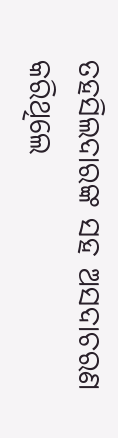ତହସିଲଦାରଙ୍କ ସହ ଅସଦାଚରଣ କରିଥିଲେ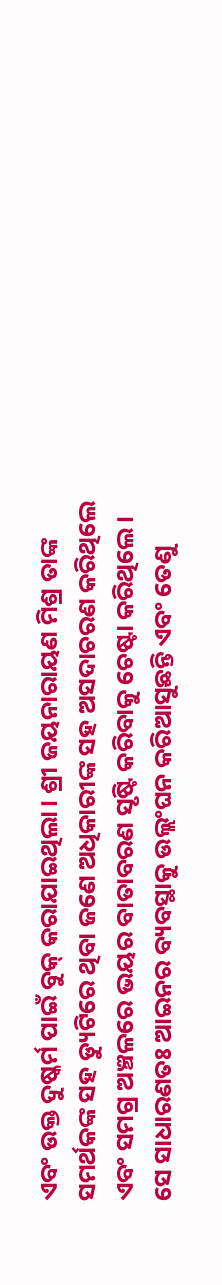ଏବଂ ଉକ୍ତ ଦୁଷ୍କର୍ମ ପାଇଁ ବୁକ୍ କରାଯାଇଥିଲା। ଶ୍ରୀ ଜୟନାରାୟଣ ମିଶ୍ର ତାଙ୍କ ସମର୍ଥକଙ୍କ ସହ ଡ୍ୟୁଟିରେ ଥିବା ଜଣେ ଅଧିକାରୀଙ୍କ ସହ ଅସଦାଚରଣ କରିଥିଲେ ଏବଂ ସମଗ୍ର ଅଞ୍ଚଳରେ ଭୟର ବାତାବରଣ ସୃଷ୍ଟି କରିବାକୁ ଚେଷ୍ଟା କରିଥିଲେ। ସେ ସାଧାରଣତଃ ଆଇନର ବ୍ୟବସ୍ଥାକୁ ଉଲ୍ଲଂଘନ କରିଆସୁଛନ୍ତି ଏବଂ ତେଣୁ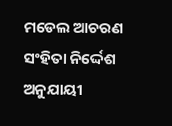ମଡେଲ ଆଚରଣ ସଂହିତା ନିର୍ଦ୍ଦେଶ ଅନୁଯାୟୀ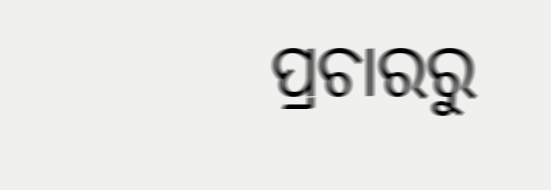ପ୍ରଚାରରୁ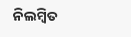ନିଲମ୍ବିତ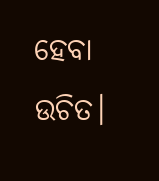ହେବା ଉଚିତ।